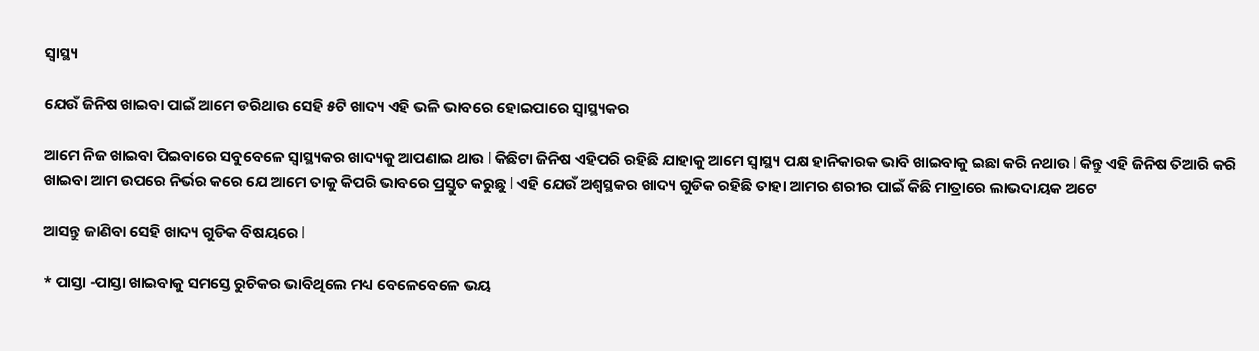ସ୍ୱାସ୍ଥ୍ୟ

ଯେଉଁ ଜିନିଷ ଖାଇବା ପାଇଁ ଆମେ ଡରିଥାଉ ସେହି ୫ଟି ଖାଦ୍ୟ ଏହି ଭଳି ଭାବରେ ହୋଇପାରେ ସ୍ୱାସ୍ଥ୍ୟକର

ଆମେ ନିଜ ଖାଇବା ପିଇବାରେ ସବୁବେଳେ ସ୍ୱାସ୍ଥ୍ୟକର ଖାଦ୍ୟକୁ ଆପଣାଇ ଥାଉ l କିଛିଟା ଜିନିଷ ଏହିପରି ରହିଛି ଯାହାକୁ ଆମେ ସ୍ୱାସ୍ଥ୍ୟ ପକ୍ଷ ହାନିକାରକ ଭାବି ଖାଇବାକୁ ଇଛା କରି ନଥାଉ l କିନ୍ତୁ ଏହି ଜିନିଷ ତିଆରି କରି ଖାଇବା ଆମ ଉପରେ ନିର୍ଭର କରେ ଯେ ଆମେ ତାକୁ କିପରି ଭାବରେ ପ୍ରସ୍ତୁତ କରୁଛୁ l ଏହି ଯେଉଁ ଅଶ୍ୱସ୍ଥକର ଖାଦ୍ୟ ଗୁଡିକ ରହିଛି ତାହା ଆମର ଶରୀର ପାଇଁ କିଛି ମାତ୍ରାରେ ଲାଭଦାୟକ ଅଟେ

ଆସନ୍ତୁ ଜାଣିବା ସେହି ଖାଦ୍ୟ ଗୁଡିକ ବିଷୟରେ l

* ପାସ୍ତା -ପାସ୍ତା ଖାଇବାକୁ ସମସ୍ତେ ରୁଚିକର ଭାବିଥିଲେ ମଧ୍ୟ ବେଳେବେଳେ ଭୟ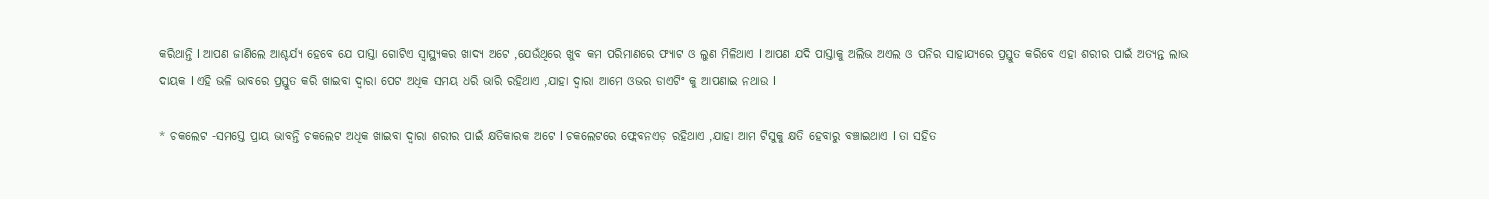କରିଥାନ୍ତି l ଆପଣ ଜାଣିଲେ ଆଶ୍ଚର୍ଯ୍ୟ ହେବେ ଯେ ପାସ୍ତା ଗୋଟିଏ ସ୍ୱାସ୍ଥ୍ୟକର ଖାଦ୍ୟ ଅଟେ ,ଯେଉଁଥିରେ ଖୁବ କମ ପରିମାଣରେ ଫ୍ୟାଟ ଓ ଲୁଣ ମିଳିଥାଏ l ଆପଣ ଯଦି ପାସ୍ତାକୁ ଅଲିଭ ଅଏଲ ଓ ପନିର ସାହାଯ୍ୟରେ ପ୍ରସ୍ତୁତ କରିବେ ଏହା ଶରୀର ପାଇଁ ଅତ୍ୟନ୍ତ ଲାଭ ଦାୟକ l ଏହି ଭଳି ଭାବରେ ପ୍ରସ୍ତୁତ କରି ଖାଇବା ଦ୍ୱାରା ପେଟ ଅଧିକ ସମୟ ଧରି ଭାରି ରହିଥାଏ ,ଯାହା ଦ୍ୱାରା ଆମେ ଓଭର ଡାଏଟିଂ କୁ ଆପଣାଇ ନଥାଉ l

* ଚକଲେଟ -ସମସ୍ତେ ପ୍ରାୟ ଭାବନ୍ତି ଚକଲେଟ ଅଧିକ ଖାଇବା ଦ୍ୱାରା ଶରୀର ପାଇଁ କ୍ଷତିକାରକ ଅଟେ l ଚକଲେଟରେ ଫ୍ଲେବନଏଡ଼ ରହିଥାଏ ,ଯାହା ଆମ ଟିସୁକୁ କ୍ଷତି ହେବାରୁ ବଞ୍ଚାଇଥାଏ l ତା ସହିତ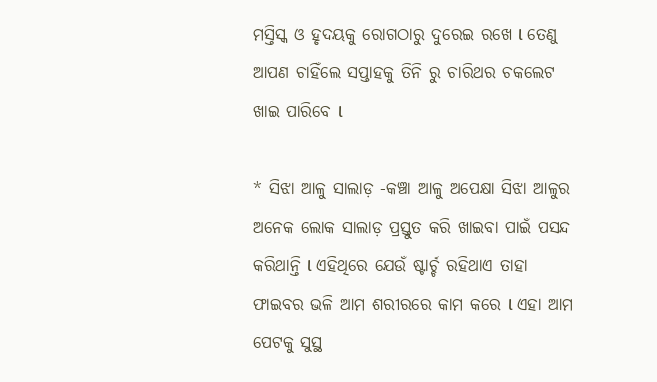ମସ୍ତିସ୍କ ଓ ହୃଦୟକୁ ରୋଗଠାରୁ ଦୁରେଇ ରଖେ l ତେଣୁ ଆପଣ ଚାହିଁଲେ ସପ୍ତାହକୁ ତିନି ରୁ ଚାରିଥର ଚକଲେଟ ଖାଇ ପାରିବେ l

* ସିଝା ଆଳୁ ସାଲାଡ଼ -କଞ୍ଚା ଆଳୁ ଅପେକ୍ଷା ସିଝା ଆଳୁର ଅନେକ ଲୋକ ସାଲାଡ଼ ପ୍ରସ୍ତୁତ କରି ଖାଇବା ପାଇଁ ପସନ୍ଦ କରିଥାନ୍ତି l ଏହିଥିରେ ଯେଉଁ ଷ୍ଟାର୍ଚ୍ଚ ରହିଥାଏ ତାହା ଫାଇବର ଭଳି ଆମ ଶରୀରରେ କାମ କରେ l ଏହା ଆମ ପେଟକୁ ସୁସ୍ଥ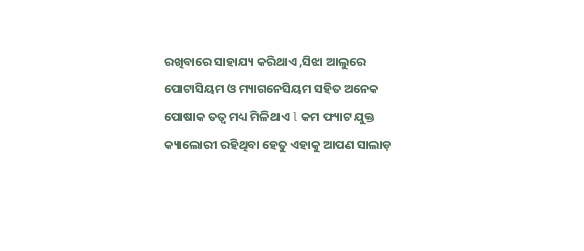ରଖିବାରେ ସାହାଯ୍ୟ କରିଥାଏ ,ସିଝା ଆଲୁରେ ପୋଟାସିୟମ ଓ ମ୍ୟାଗନେସିୟମ ସହିତ ଅନେକ ପୋଷାକ ତତ୍ୱ ମଧ୍ୟ ମିଳିଥାଏ l କମ ଫ୍ୟାଟ ଯୁକ୍ତ କ୍ୟାଲୋରୀ ରହିଥିବା ହେତୁ ଏହାକୁ ଆପଣ ସାଲାଡ଼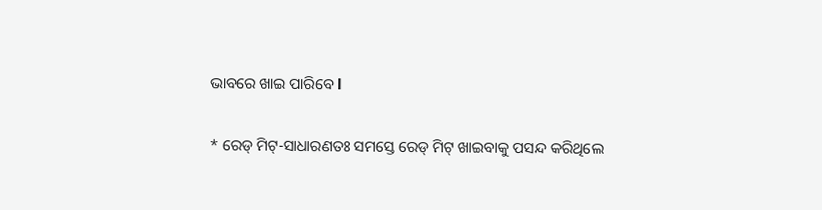ଭାବରେ ଖାଇ ପାରିବେ l

* ରେଡ୍ ମିଟ୍-ସାଧାରଣତଃ ସମସ୍ତେ ରେଡ୍ ମିଟ୍ ଖାଇବାକୁ ପସନ୍ଦ କରିଥିଲେ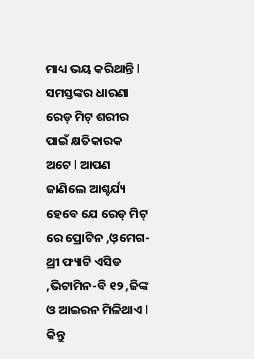ମାଧ୍ୟ ଭୟ କରିଥାନ୍ତି l ସମସ୍ତଙ୍କର ଧାରଣା ରେଡ୍ ମିଟ୍ ଶରୀର ପାଇଁ କ୍ଷତିକାରକ ଅଟେ l ଆପଣ ଜାଣିଲେ ଆଶ୍ଚର୍ଯ୍ୟ ହେବେ ଯେ ରେଡ୍ ମିଟ୍ ରେ ପ୍ରୋଟିନ ,ଓ଼ମେଗ-ଥ୍ରୀ ଫ୍ୟାଟି ଏସିଡ ,ଭିଟାମିନ-ବି ୧୨ ,ଜିଙ୍କ ଓ ଆଇରନ ମିଳିଥାଏ l କିନ୍ତୁ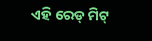ଏହି ରେଡ୍ ମିଟ୍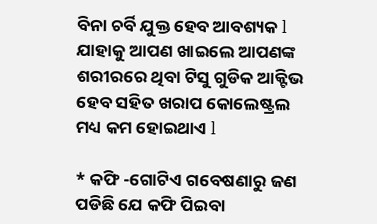ବିନା ଚର୍ବି ଯୁକ୍ତ ହେବ ଆବଶ୍ୟକ l ଯାହାକୁ ଆପଣ ଖାଇଲେ ଆପଣଙ୍କ ଶରୀରରେ ଥିବା ଟିସୁ ଗୁଡିକ ଆକ୍ଟିଭ ହେବ ସହିତ ଖରାପ କୋଲେଷ୍ଟ୍ରଲ ମଧ୍ୟ କମ ହୋଇଥାଏ l

* କଫି -ଗୋଟିଏ ଗବେଷଣାରୁ ଜଣ ପଡିଛି ଯେ କଫି ପିଇବା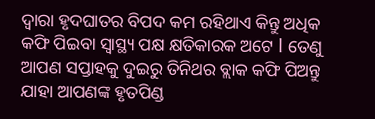ଦ୍ୱାରା ହୃଦଘାତର ବିପଦ କମ ରହିଥାଏ କିନ୍ତୁ ଅଧିକ କଫି ପିଇବା ସ୍ୱାସ୍ଥ୍ୟ ପକ୍ଷ କ୍ଷତିକାରକ ଅଟେ l ତେଣୁ ଆପଣ ସପ୍ତାହକୁ ଦୁଇରୁ ତିନିଥର ବ୍ଲାକ କଫି ପିଅନ୍ତୁ ଯାହା ଆପଣଙ୍କ ହୃତପିଣ୍ଡ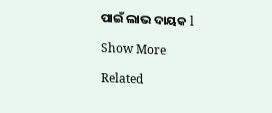ପାଇଁ ଲାଭ ଦାୟକ l

Show More

Related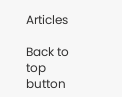Articles

Back to top button